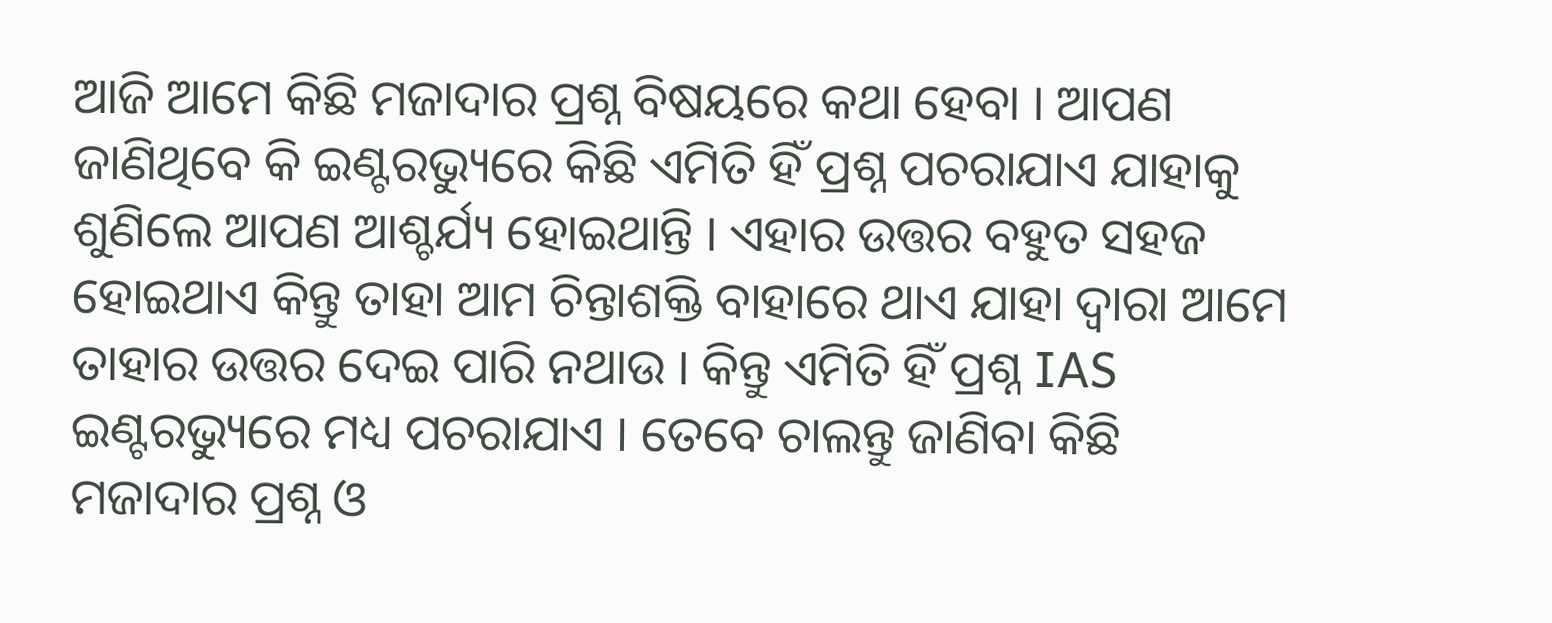ଆଜି ଆମେ କିଛି ମଜାଦାର ପ୍ରଶ୍ନ ବିଷୟରେ କଥା ହେବା । ଆପଣ ଜାଣିଥିବେ କି ଇଣ୍ଟରଭ୍ୟୁରେ କିଛି ଏମିତି ହିଁ ପ୍ରଶ୍ନ ପଚରାଯାଏ ଯାହାକୁ ଶୁଣିଲେ ଆପଣ ଆଶ୍ଚର୍ଯ୍ୟ ହୋଇଥାନ୍ତି । ଏହାର ଉତ୍ତର ବହୁତ ସହଜ ହୋଇଥାଏ କିନ୍ତୁ ତାହା ଆମ ଚିନ୍ତାଶକ୍ତି ବାହାରେ ଥାଏ ଯାହା ଦ୍ଵାରା ଆମେ ତାହାର ଉତ୍ତର ଦେଇ ପାରି ନଥାଉ । କିନ୍ତୁ ଏମିତି ହିଁ ପ୍ରଶ୍ନ IAS ଇଣ୍ଟରଭ୍ୟୁରେ ମଧ୍ୟ ପଚରାଯାଏ । ତେବେ ଚାଲନ୍ତୁ ଜାଣିବା କିଛି ମଜାଦାର ପ୍ରଶ୍ନ ଓ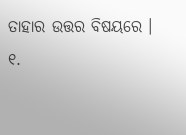ତାହାର ଉତ୍ତର ବିଷୟରେ ।
୧.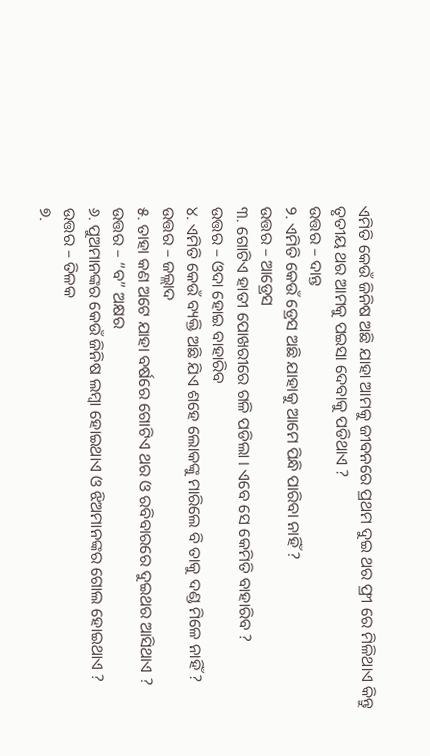ଏମିତି କେଉଁ ଜିନିଷ ଅଛି ଯାହା ଆମକୁ ଜୀବନରେ ପ୍ରଥମ ଦୁଇ ଥର ଫ୍ରୀ ରେ ମିଳିଥାଏ କିନ୍ତୁ ତୃତୀୟ ଥର ଆମକୁ ପଇସା ଦେବାକୁ ପଡିଥାଏ ?
ଉତ୍ତର – ଦାନ୍ତ
୨. ଏମିତି କେଉଁ ଡ୍ରେସ ଅଛି ଯାହାକୁ ଆମେ ପିନ୍ଧି ପାରିବା ନାହିଁ ?
ଉତ୍ତର – ଆଡ୍ରେସ
୩. ଗୋଟିଏ ହାତୀ ପୋଖରୀରେ ଗଳି ପଡିଲା । ଏବେ ସେ କେମିତି ବାହାରିବ ?
ଉତ୍ତର – ଓଦା ହୋଇ ବାହାରିବ
୪. ଏମିତି କେଉଁ ବ୍ୟକ୍ତି ଅଛି ଯିଏ ଶହେ ଲୋକଙ୍କୁ ମାରିଲେ ବି ତାକୁ ଦଣ୍ଡ ମିଳେ ନାହିଁ ?
ଉତ୍ତର – ଜଲ୍ଲାଦ
୫. ତାହା କଣ ଅଟେ ଯାହା ବର୍ଷରେ ଗୋଟିଏ ଥର ଓ ରବିବାରରେ ଦୁଇଥର ଆସିଥାଏ ?
ଉତ୍ତର – “ବ” ଅକ୍ଷର
୬. ପୁଅମାନଙ୍କର କେଉଁ ଜିନିଷ ଲମ୍ବା ହୋଇଥାଏ ଓ ଝିଅମାନଙ୍କର ଗୋଲ ହୋଇଥାଏ ?
ଉତ୍ତର – ତିଳକ
୭.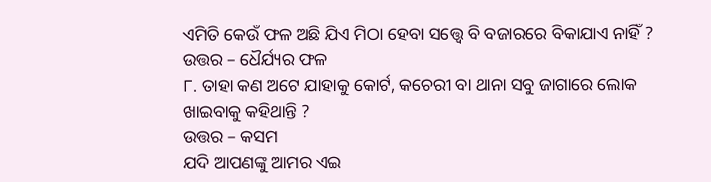ଏମିତି କେଉଁ ଫଳ ଅଛି ଯିଏ ମିଠା ହେବା ସତ୍ତ୍ୱେ ବି ବଜାରରେ ବିକାଯାଏ ନାହିଁ ?
ଉତ୍ତର – ଧୈର୍ଯ୍ୟର ଫଳ
୮. ତାହା କଣ ଅଟେ ଯାହାକୁ କୋର୍ଟ, କଚେରୀ ବା ଥାନା ସବୁ ଜାଗାରେ ଲୋକ ଖାଇବାକୁ କହିଥାନ୍ତି ?
ଉତ୍ତର – କସମ
ଯଦି ଆପଣଙ୍କୁ ଆମର ଏଇ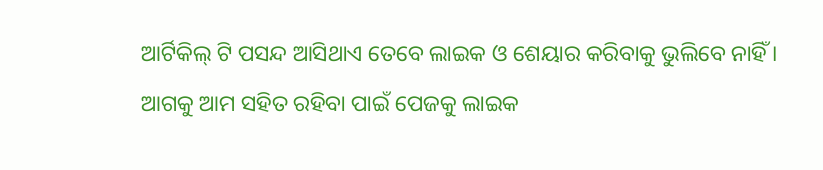ଆର୍ଟିକିଲ୍ ଟି ପସନ୍ଦ ଆସିଥାଏ ତେବେ ଲାଇକ ଓ ଶେୟାର କରିବାକୁ ଭୁଲିବେ ନାହିଁ । ଆଗକୁ ଆମ ସହିତ ରହିବା ପାଇଁ ପେଜକୁ ଲାଇକ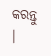କରନ୍ତୁ ।